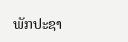ພັກປະຊາ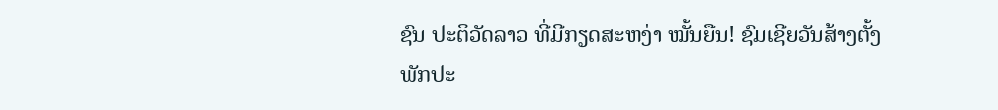ຊົນ ປະຕິວັດລາວ ທີ່ມີກຽດສະຫງ່າ ໝັ້ນຍືນ! ຊົມເຊີຍວັນສ້າງຕັ້ງພັກປະ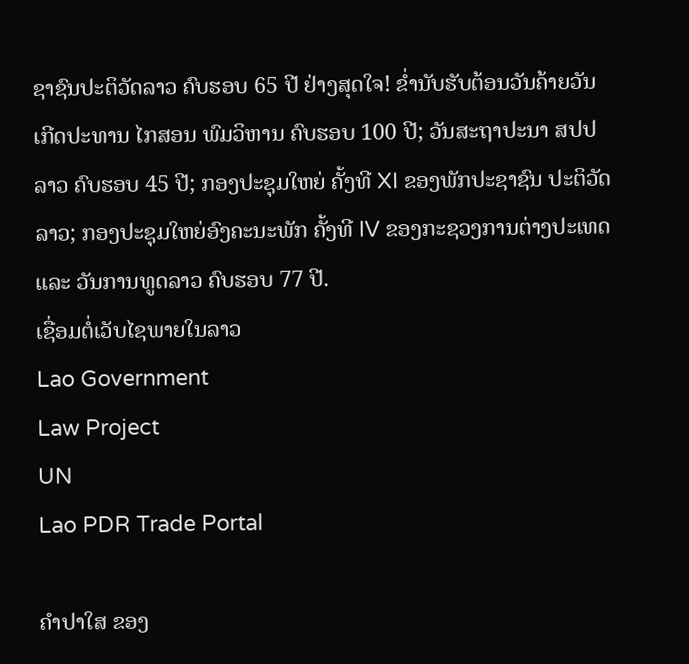ຊາຊົນປະຕິວັດລາວ ຄົບຮອບ 65 ປີ ຢ່າງສຸດໃຈ! ຂໍ່ານັບຮັບຕ້ອນວັນຄ້າຍວັນເກີດປະທານ ໄກສອນ ພົມວິຫານ ຄົບຮອບ 100 ປີ; ວັນສະຖາປະນາ ສປປ ລາວ ຄົບຮອບ 45 ປີ; ກອງປະຊຸມໃຫຍ່ ຄັ້ງທີ XI ຂອງພັກປະຊາຊົນ ປະຕິວັດລາວ; ກອງປະຊຸມໃຫຍ່ອົງຄະນະພັກ ຄັ້ງທີ IV ຂອງກະຊວງການຕ່າງປະເທດ ແລະ ວັນການທູດລາວ ຄົບຮອບ 77 ປີ.
ເຊື່ອມຕໍ່ເວັບໄຊພາຍໃນລາວ
Lao Government
Law Project
UN
Lao PDR Trade Portal

ຄຳປາໃສ ຂອງ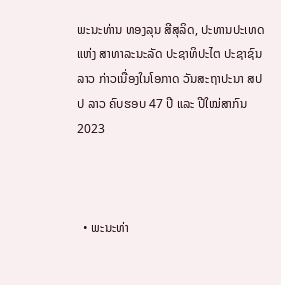ພະນະທ່ານ ທອງລຸນ ສີສຸລິດ, ປະທານປະເທດ ແຫ່ງ ສາທາລະນະລັດ ປະຊາທິປະໄຕ ປະຊາຊົນລາວ ກ່າວເນື່ອງໃນໂອກາດ ວັນສະຖາປະນາ ສປປ ລາວ ຄົບຮອບ 47 ປີ ແລະ ປີໃໝ່ສາກົນ 2023



  • ພະນະທ່າ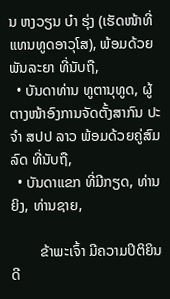ນ ຫງວຽນ ບ໋າ ຮຸ່ງ (ເຮັດໜ້າທີ່ແທນທູດອາວຸໂສ), ພ້ອມດ້ວຍພັນລະຍາ ທີ່ນັບຖື,
  • ບັນດາທ່ານ ທູຕານຸທູດ, ຜູ້ຕາງໜ້າອົງການຈັດຕັ້ງສາກົນ ປະຈຳ ສປປ ລາວ ພ້ອມດ້ວຍຄູ່ສົມລົດ ທີ່ນັບຖື,
  • ບັນດາແຂກ ທີ່ມີກຽດ, ທ່ານຍິງ, ທ່ານຊາຍ,

        ຂ້າພະເຈົ້າ ມີຄວາມປິຕິຍິນດີ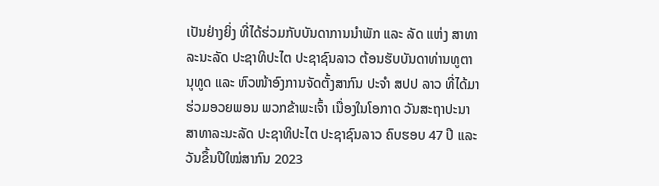ເປັນຢ່າງຍິ່ງ ທີ່ໄດ້ຮ່ວມກັບບັນດາການນຳພັກ ແລະ ລັດ ແຫ່ງ ສາທາລະນະລັດ ປະຊາທິປະໄຕ ປະຊາຊົນລາວ ຕ້ອນຮັບບັນດາທ່ານທູຕານຸທູດ ແລະ ຫົວໜ້າອົງການຈັດຕັ້ງສາກົນ ປະຈໍາ ສປປ ລາວ ທີ່ໄດ້ມາຮ່ວມອວຍພອນ ພວກຂ້າພະເຈົ້າ ເນື່ອງໃນໂອກາດ ວັນສະຖາປະນາ ສາທາລະນະລັດ ປະຊາທິປະໄຕ ປະຊາຊົນລາວ ຄົບຮອບ 47 ປີ ແລະ ວັນຂຶ້ນປີໃໝ່ສາກົນ 2023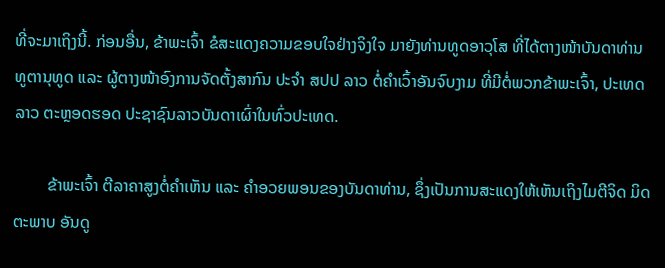ທີ່ຈະມາເຖິງນີ້. ກ່ອນອື່ນ, ຂ້າພະເຈົ້າ ຂໍສະແດງຄວາມຂອບໃຈຢ່າງຈິງໃຈ ມາຍັງທ່ານທູດອາວຸໂສ ທີ່ໄດ້ຕາງໜ້າບັນດາທ່ານ ທູຕານຸທູດ ແລະ ຜູ້ຕາງໜ້າອົງການຈັດຕັ້ງສາກົນ ປະຈຳ ສປປ ລາວ ຕໍ່ຄໍາເວົ້າອັນຈົບງາມ ທີ່ມີຕໍ່ພວກຂ້າພະເຈົ້າ, ປະເທດລາວ ຕະຫຼອດຮອດ ປະຊາຊົນລາວບັນດາເຜົ່າໃນທົ່ວປະເທດ.

        ຂ້າພະເຈົ້າ ຕີລາຄາສູງຕໍ່ຄຳເຫັນ ແລະ ຄຳອວຍພອນຂອງບັນດາທ່ານ, ຊຶ່ງເປັນການສະແດງໃຫ້ເຫັນເຖິງໄມຕີຈິດ ມິດຕະພາບ ອັນດູ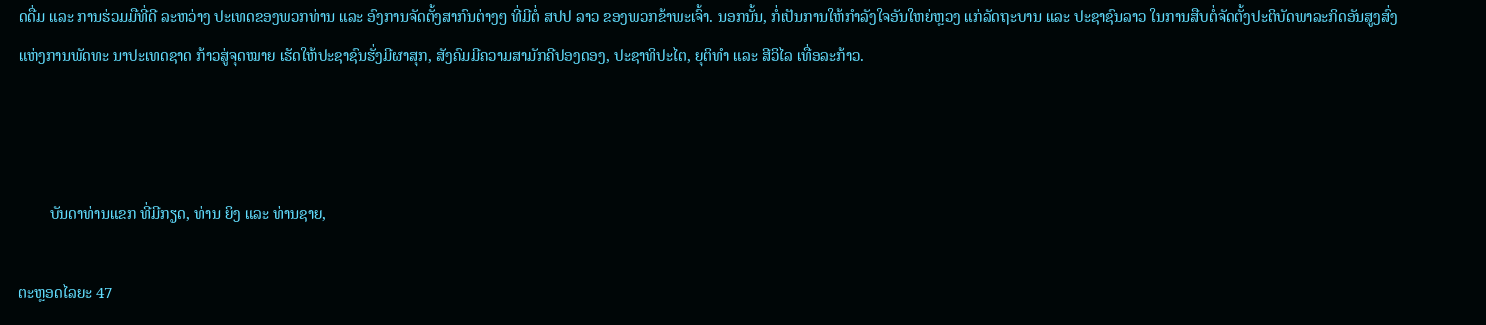ດດື່ມ ແລະ ການຮ່ວມມືທີ່ດີ ລະຫວ່າງ ປະເທດຂອງພວກທ່ານ ແລະ ອົງການຈັດຕັ້ງສາກົນຕ່າງໆ ທີ່ມີຕໍ່ ສປປ ລາວ ຂອງພວກຂ້າພະເຈົ້າ. ນອກນັ້ນ, ກໍ່ເປັນການໃຫ້ກຳລັງໃຈອັນໃຫຍ່ຫຼວງ ແກ່ລັດຖະບານ ແລະ ປະຊາຊົນລາວ ໃນການສືບຕໍ່ຈັດຕັ້ງປະຕິບັດພາລະກິດອັນສູງສົ່ງ ແຫ່ງການພັດທະ ນາປະເທດຊາດ ກ້າວສູ່ຈຸດໝາຍ ເຮັດໃຫ້ປະຊາຊົນຮັ່ງມີຜາສຸກ, ສັງຄົມມີຄວາມສາມັກຄີປອງດອງ, ປະຊາທິປະໄຕ, ຍຸຕິທຳ ແລະ ສີວິໄລ ເທື່ອລະກ້າວ.



        ບັນດາທ່ານແຂກ ທີ່ມີກຽດ, ທ່ານ ຍິງ ແລະ ທ່ານຊາຍ,

ຕະຫຼອດໄລຍະ 47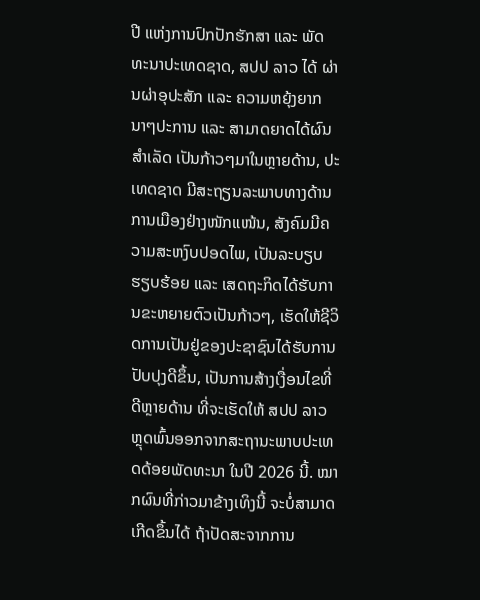ປີ ແຫ່ງການປົກປັກຮັກສາ ແລະ ພັດທະນາປະເທດຊາດ, ສປປ ລາວ ໄດ້ ຜ່ານຜ່າອຸປະສັກ ແລະ ຄວາມຫຍຸ້ງຍາກນາໆປະການ ແລະ ສາມາດຍາດໄດ້ຜົນສຳເລັດ ເປັນກ້າວໆມາໃນຫຼາຍດ້ານ, ປະເທດຊາດ ມີສະຖຽນລະພາບທາງດ້ານການເມືອງຢ່າງໜັກແໜ້ນ, ສັງຄົມມີຄວາມສະຫງົບປອດໄພ, ເປັນລະບຽບຮຽບຮ້ອຍ ແລະ ເສດຖະກິດໄດ້ຮັບການຂະຫຍາຍຕົວເປັນກ້າວໆ, ເຮັດໃຫ້ຊີວິດການເປັນຢູ່ຂອງປະຊາຊົນໄດ້ຮັບການປັບປຸງດີຂຶ້ນ, ເປັນການສ້າງເງື່ອນໄຂທີ່ດີຫຼາຍດ້ານ ທີ່ຈະເຮັດໃຫ້ ສປປ ລາວ ຫຼຸດພົ້ນອອກຈາກສະຖານະພາບປະເທດດ້ອຍພັດທະນາ ໃນປີ 2026 ນີ້. ໝາກຜົນທີ່ກ່າວມາຂ້າງເທິງນີ້ ຈະບໍ່ສາມາດເກີດຂຶ້ນໄດ້ ຖ້າປັດສະຈາກການ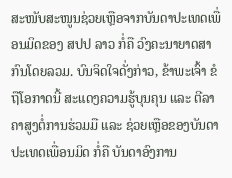ສະໜັບສະໜູນຊ່ວຍເຫຼືອຈາກບັນດາປະເທດເພື່ອນມິດຂອງ ສປປ ລາວ ກໍ່ຄື ວົງຄະນາຍາດສາກົນໂດຍລວມ. ບົນຈິດໃຈດັ່ງກ່າວ, ຂ້າພະເຈົ້າ ຂໍຖືໂອກາດນີ້ ສະແດງຄວາມຮູ້ບຸນຄຸນ ແລະ ຕີລາຄາສູງຕໍ່ການຮ່ວມມື ແລະ ຊ່ວຍເຫຼືອຂອງບັນດາປະເທດເພື່ອນມິດ ກໍ່ຄື ບັນດາອົງການ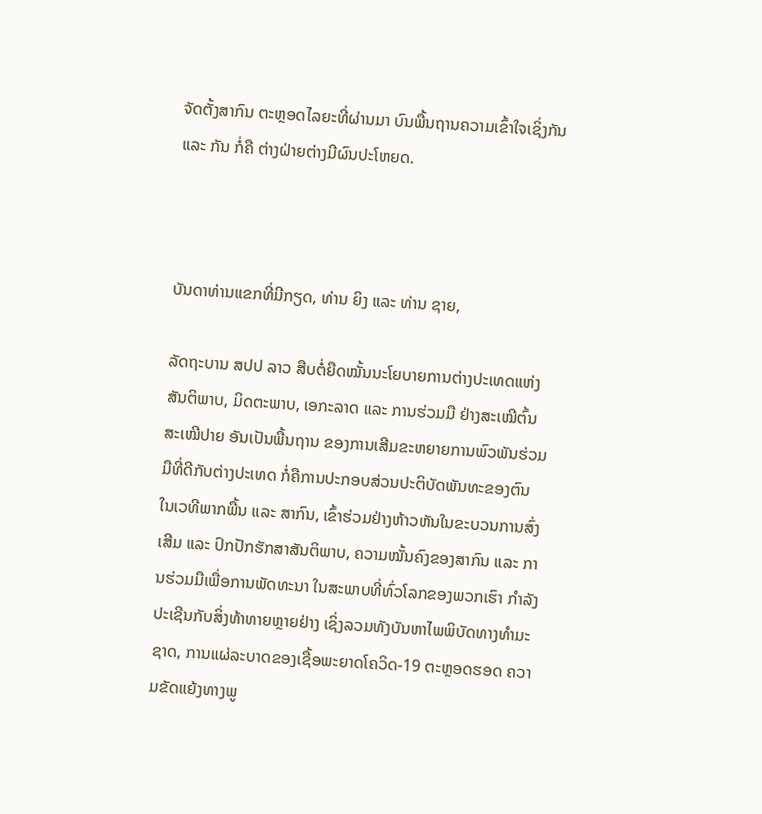ຈັດຕັ້ງສາກົນ ຕະຫຼອດໄລຍະທີ່ຜ່ານມາ ບົນພື້ນຖານຄວາມເຂົ້າໃຈເຊິ່ງກັນ ແລະ ກັນ ກໍ່ຄື ຕ່າງຝ່າຍຕ່າງມີຜົນປະໂຫຍດ.



ບັນດາທ່ານແຂກທີ່ມີກຽດ, ທ່ານ ຍິງ ແລະ ທ່ານ ຊາຍ,

ລັດຖະບານ ສປປ ລາວ ສືບຕໍ່ຍືດໝັ້ນນະໂຍບາຍການຕ່າງປະເທດແຫ່ງ ສັນຕິພາບ, ມິດຕະພາບ, ເອກະລາດ ແລະ ການຮ່ວມມື ຢ່າງສະເໝີຕົ້ນສະເໝີປາຍ ອັນເປັນພື້ນຖານ ຂອງການເສີມຂະຫຍາຍການພົວພັນຮ່ວມມືທີ່ດີກັບຕ່າງປະເທດ ກໍ່ຄືການປະກອບສ່ວນປະຕິບັດພັນທະຂອງຕົນ ໃນເວທີພາກພື້ນ ແລະ ສາກົນ, ເຂົ້າຮ່ວມຢ່າງຫ້າວຫັນໃນຂະບວນການສົ່ງເສີມ ແລະ ປົກປັກຮັກສາສັນຕິພາບ, ຄວາມໝັ້ນຄົງຂອງສາກົນ ແລະ ການຮ່ວມມືເພື່ອການພັດທະນາ ໃນສະພາບທີ່ທົ່ວໂລກຂອງພວກເຮົາ ກຳລັງປະເຊີນກັບສິ່ງທ້າທາຍຫຼາຍຢ່າງ ເຊິ່ງລວມທັງບັນຫາໄພພິບັດທາງທຳມະຊາດ, ການແຜ່ລະບາດຂອງເຊື້ອພະຍາດໂຄວິດ-19 ຕະຫຼອດຮອດ ຄວາມຂັດແຍ້ງທາງພູ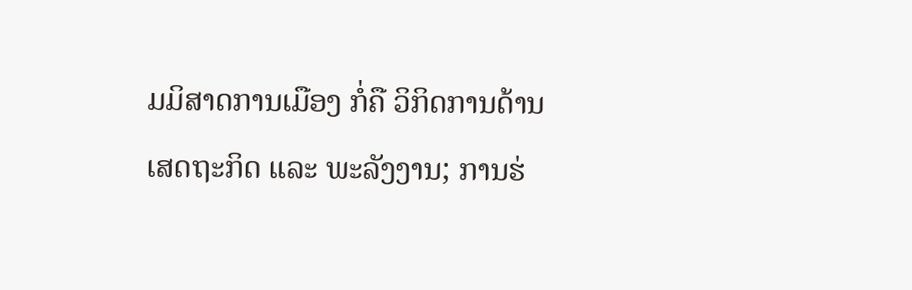ມມິສາດການເມືອງ ກໍ່ຄື ວິກິດການດ້ານເສດຖະກິດ ແລະ ພະລັງງານ; ການຮ່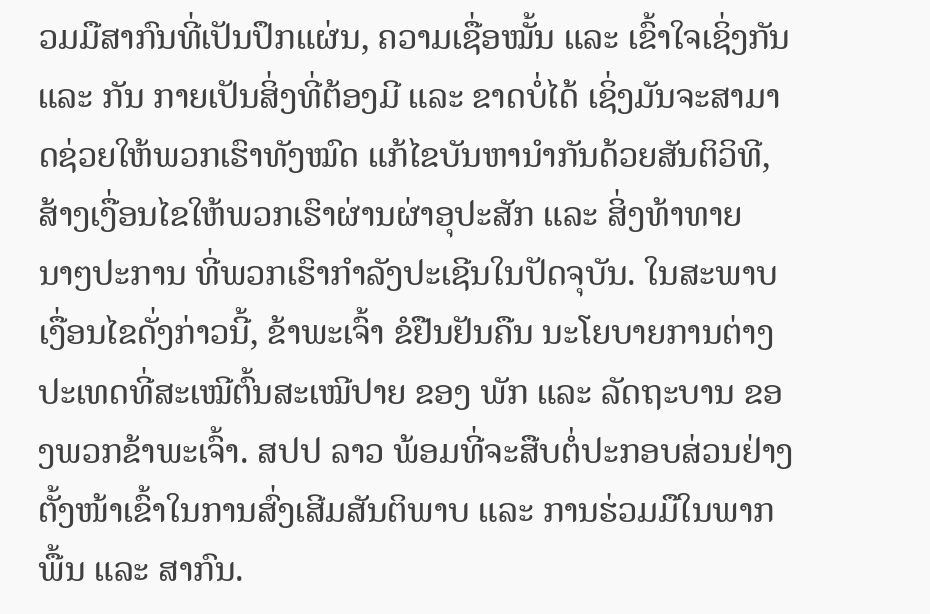ວມມືສາກົນທີ່ເປັນປຶກແຜ່ນ, ຄວາມເຊື່ອໝັ້ນ ແລະ ເຂົ້າໃຈເຊິ່ງກັນ ແລະ ກັນ ກາຍເປັນສິ່ງທີ່ຕ້ອງມີ ແລະ ຂາດບໍ່ໄດ້ ເຊິ່ງມັນຈະສາມາດຊ່ວຍໃຫ້ພວກເຮົາທັງໝົດ ແກ້ໄຂບັນຫານໍາກັນດ້ວຍສັນຕິວິທີ, ສ້າງເງື່ອນໄຂໃຫ້ພວກເຮົາຜ່ານຜ່າອຸປະສັກ ແລະ ສິ່ງທ້າທາຍນາໆປະການ ທີ່ພວກເຮົາກຳລັງປະເຊີນໃນປັດຈຸບັນ. ໃນສະພາບເງື່ອນໄຂດັ່ງກ່າວນີ້, ຂ້າພະເຈົ້າ ຂໍຢືນຢັນຄືນ ນະໂຍບາຍການຕ່າງປະເທດທີ່ສະເໝີຕົ້ນສະເໝີປາຍ ຂອງ ພັກ ແລະ ລັດຖະບານ ຂອງພວກຂ້າພະເຈົ້າ. ສປປ ລາວ ພ້ອມທີ່ຈະສືບຕໍ່ປະກອບສ່ວນຢ່າງຕັ້ງໜ້າເຂົ້າໃນການສົ່ງເສີມສັນຕິພາບ ແລະ ການຮ່ວມມືໃນພາກພື້ນ ແລະ ສາກົນ.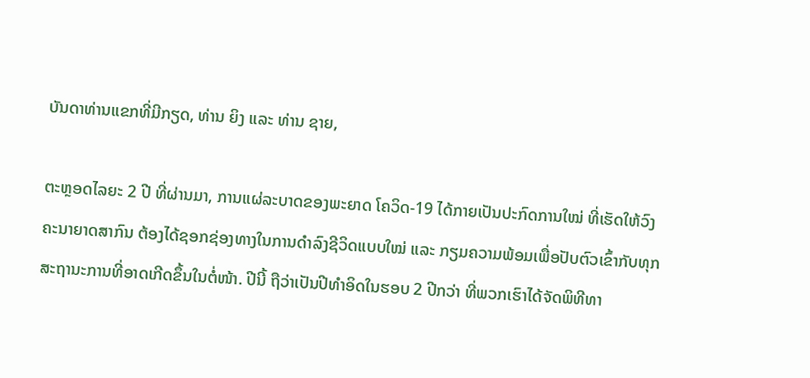ບັນດາທ່ານແຂກທີ່ມີກຽດ, ທ່ານ ຍິງ ແລະ ທ່ານ ຊາຍ,

ຕະຫຼອດໄລຍະ 2 ປີ ທີ່ຜ່ານມາ, ການແຜ່ລະບາດຂອງພະຍາດ ໂຄວິດ-19 ໄດ້ກາຍເປັນປະກົດການໃໝ່ ທີ່ເຮັດໃຫ້ວົງຄະນາຍາດສາກົນ ຕ້ອງໄດ້ຊອກຊ່ອງທາງໃນການດຳລົງຊີວິດແບບໃໝ່ ແລະ ກຽມຄວາມພ້ອມເພື່ອປັບຕົວເຂົ້າກັບທຸກສະຖານະການທີ່ອາດເກີດຂຶ້ນໃນຕໍ່ໜ້າ. ປີນີ້ ຖືວ່າເປັນປີທຳອິດໃນຮອບ 2 ປີກວ່າ ທີ່ພວກເຮົາໄດ້ຈັດພິທີທາ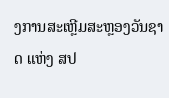ງການສະເຫຼີມສະຫຼອງວັນຊາດ ແຫ່ງ ສປ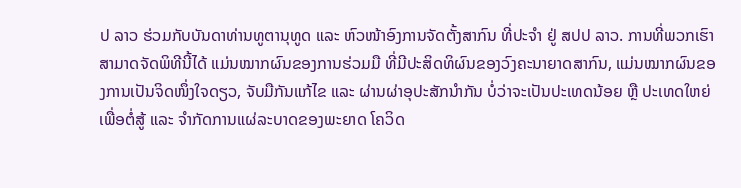ປ ລາວ ຮ່ວມກັບບັນດາທ່ານທູຕານຸທູດ ແລະ ຫົວໜ້າອົງການຈັດຕັ້ງສາກົນ ທີ່ປະຈໍາ ຢູ່ ສປປ ລາວ. ການທີ່ພວກເຮົາສາມາດຈັດພິທີນີ້ໄດ້ ແມ່ນໝາກຜົນຂອງການຮ່ວມມື ທີ່ມີປະສິດທິຜົນຂອງວົງຄະນາຍາດສາກົນ, ແມ່ນໝາກຜົນຂອງການເປັນຈິດໜຶ່ງໃຈດຽວ, ຈັບມືກັນແກ້ໄຂ ແລະ ຜ່ານຜ່າອຸປະສັກນໍາກັນ ບໍ່ວ່າຈະເປັນປະເທດນ້ອຍ ຫຼື ປະເທດໃຫຍ່ ເພື່ອຕໍ່ສູ້ ແລະ ຈໍາກັດການແຜ່ລະບາດຂອງພະຍາດ ໂຄວິດ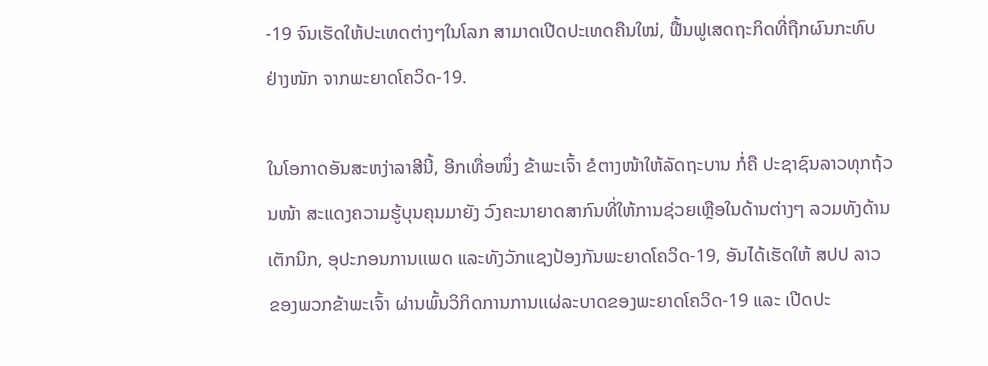-19 ຈົນເຮັດໃຫ້ປະເທດຕ່າງໆໃນໂລກ ສາມາດເປີດປະເທດຄືນໃໝ່, ຟື້ນຟູເສດຖະກິດທີ່ຖືກຜົນກະທົບຢ່າງໜັກ ຈາກພະຍາດໂຄວິດ-19.

ໃນໂອກາດອັນສະຫງ່າລາສີນີ້, ອີກເທື່ອໜຶ່ງ ຂ້າພະເຈົ້າ ຂໍຕາງໜ້າໃຫ້ລັດຖະບານ ກໍ່ຄື ປະຊາຊົນລາວທຸກຖ້ວນໜ້າ ສະແດງຄວາມຮູ້ບຸນຄຸນມາຍັງ ວົງຄະນາຍາດສາກົນທີ່ໃຫ້ການຊ່ວຍເຫຼືອໃນດ້ານຕ່າງໆ ລວມທັງດ້ານເຕັກນິກ, ອຸປະກອນການເເພດ ແລະທັງວັກແຊງປ້ອງກັນພະຍາດໂຄວິດ-19, ອັນໄດ້ເຮັດໃຫ້ ສປປ ລາວ ຂອງພວກຂ້າພະເຈົ້າ ຜ່ານພົ້ນວິກິດການການເເຜ່ລະບາດຂອງພະຍາດໂຄວິດ-19 ແລະ ເປີດປະ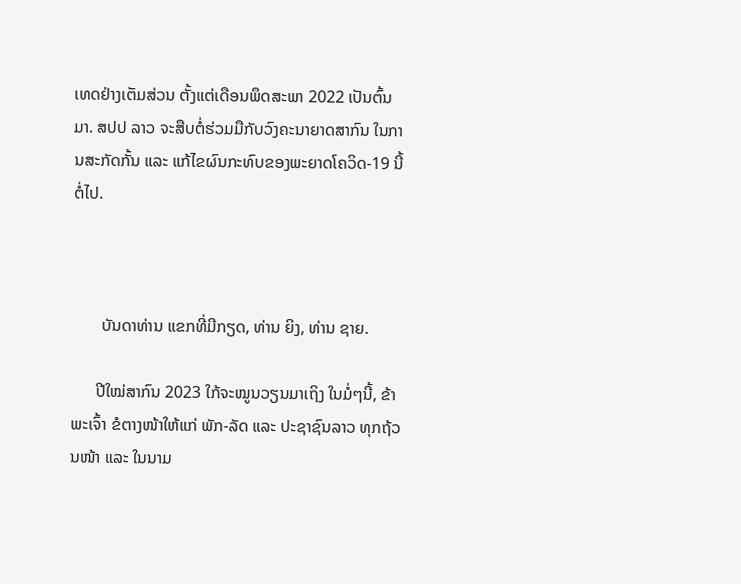ເທດຢ່າງເຕັມສ່ວນ ຕັ້ງແຕ່ເດືອນພຶດສະພາ 2022 ເປັນຕົ້ນມາ. ສປປ ລາວ ຈະສືບຕໍ່ຮ່ວມມືກັບວົງຄະນາຍາດສາກົນ ໃນການສະກັດກັ້ນ ແລະ ແກ້ໄຂຜົນກະທົບຂອງພະຍາດໂຄວິດ-19 ນີ້ຕໍ່ໄປ.



       ບັນດາທ່ານ ແຂກທີ່ມີກຽດ, ທ່ານ ຍິງ, ທ່ານ ຊາຍ.

      ປີໃໝ່ສາກົນ 2023 ໃກ້ຈະໝູນວຽນມາເຖິງ ໃນມໍ່ໆນີ້, ຂ້າພະເຈົ້າ ຂໍຕາງໜ້າໃຫ້ແກ່ ພັກ-ລັດ ແລະ ປະຊາຊົນລາວ ທຸກຖ້ວນໜ້າ ແລະ ໃນນາມ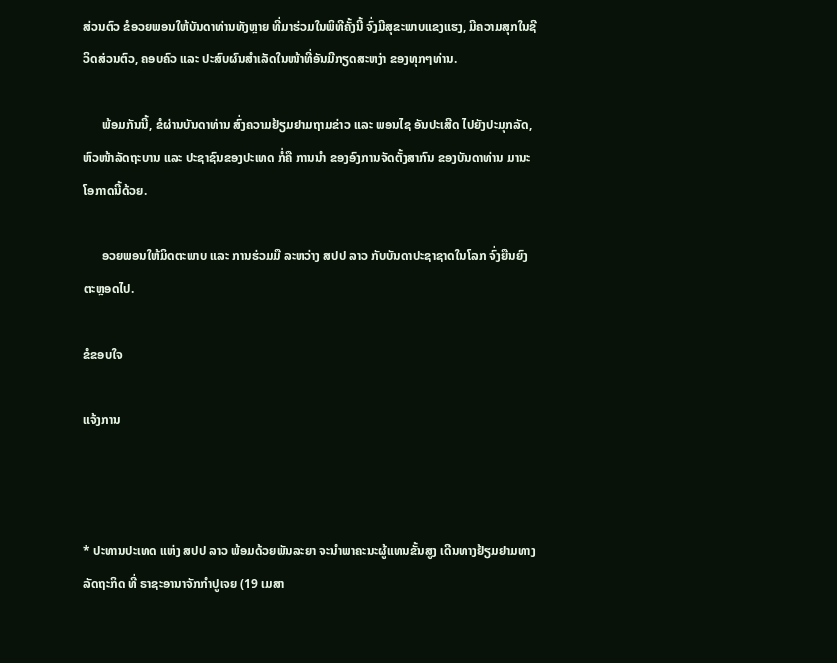ສ່ວນຕົວ ຂໍອວຍພອນໃຫ້ບັນດາທ່ານທັງຫຼາຍ ທີ່ມາຮ່ວມໃນພິທີຄັ້ງນີ້ ຈົ່ງມີສຸຂະພາບແຂງແຮງ, ມີຄວາມສຸກໃນຊີວິດສ່ວນຕົວ, ຄອບຄົວ ແລະ ປະສົບຜົນສຳເລັດໃນໜ້າທີ່ອັນມີກຽດສະຫງ່າ ຂອງທຸກໆທ່ານ.

      ພ້ອມກັນນີ້, ຂໍຜ່ານບັນດາທ່ານ ສົ່ງຄວາມຢ້ຽມຢາມຖາມຂ່າວ ແລະ ພອນໄຊ ອັນປະເສີດ ໄປຍັງປະມຸກລັດ, ຫົວໜ້າລັດຖະບານ ແລະ ປະຊາຊົນຂອງປະເທດ ກໍ່ຄື ການນຳ ຂອງອົງການຈັດຕັ້ງສາກົນ ຂອງບັນດາທ່ານ ມານະໂອກາດນີ້ດ້ວຍ.

      ອວຍພອນໃຫ້ມິດຕະພາບ ແລະ ການຮ່ວມມື ລະຫວ່າງ ສປປ ລາວ ກັບບັນດາປະຊາຊາດໃນໂລກ ຈົ່ງຍືນຍົງຕະຫຼອດໄປ.

ຂໍຂອບໃຈ

ແຈ້ງການ



* ປະທານປະເທດ ແຫ່ງ ສປປ ລາວ ພ້ອມດ້ວຍພັນລະຍາ ຈະນໍາພາຄະນະຜູ້ແທນຂັ້ນສູງ ເດີນທາງຢ້ຽມຢາມທາງລັດຖະກິດ ທີ່ ຣາຊະອານາຈັກກໍາປູເຈຍ (19 ເມສາ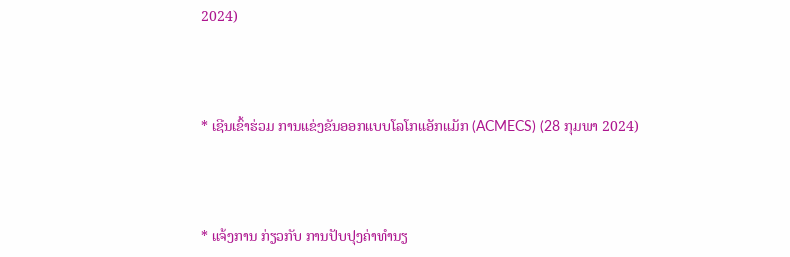2024)



* ເຊີນເຂົ້າຮ່ວມ ການແຂ່ງຂັນອອກແບບໂລໂກແອັກແມັກ (ACMECS) (28 ກຸມພາ 2024)



* ແຈ້ງການ ກ່ຽວກັບ ການປັບປຸງຄ່າທຳນຽ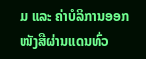ມ ແລະ ຄ່າບໍລິການອອກໜັງສືຜ່ານແດນທົ່ວ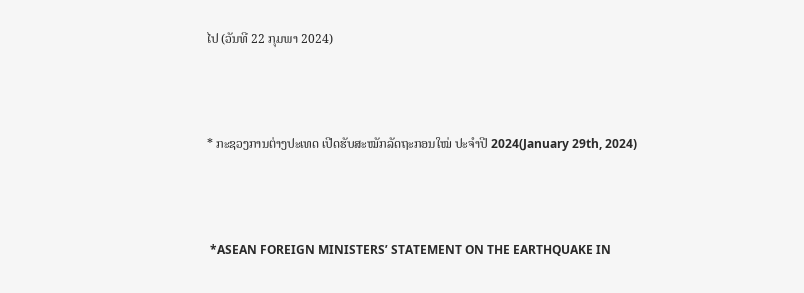ໄປ (ວັນທີ 22 ກຸມພາ 2024)



* ກະຊວງການຕ່າງປະເທດ ເປີດຮັບສະໝັກລັດຖະກອນໃໝ່ ປະຈໍາປີ 2024(January 29th, 2024)



 *ASEAN FOREIGN MINISTERS’ STATEMENT ON THE EARTHQUAKE IN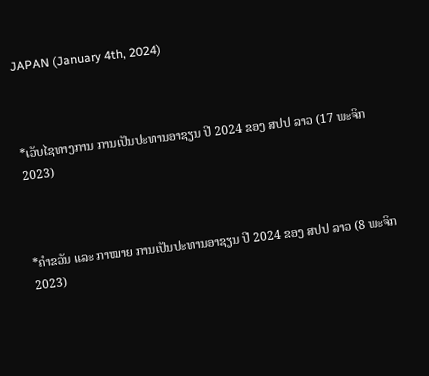JAPAN (January 4th, 2024)



*ເວັບໄຊທາງການ ການເປັນປະທານອາຊຽນ ປີ 2024 ຂອງ ສປປ ລາວ (17 ພະຈິກ 2023)



*ຄໍາຂວັນ ແລະ ກາໝາຍ ການເປັນປະທານອາຊຽນ ປີ 2024 ຂອງ ສປປ ລາວ (8 ພະຈິກ 2023)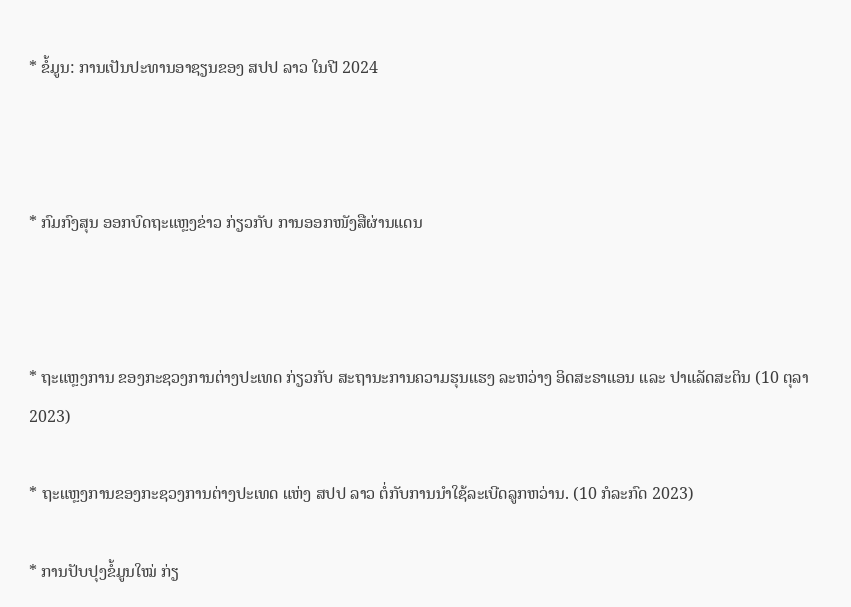* ຂໍ້ມູນ: ການເປັນປະທານອາຊຽນຂອງ ສປປ ລາວ ໃນປີ 2024



* ກົມກົງສຸນ ອອກບົດຖະແຫຼງຂ່າວ ກ່ຽວກັບ ການອອກໜັງສືຜ່ານແດນ



* ຖະແຫຼງການ ຂອງກະຊວງການຕ່າງປະເທດ ກ່ຽວກັບ ສະຖານະການຄວາມຮຸນແຮງ ລະຫວ່າງ ອິດສະຣາແອນ ແລະ ປາແລັດສະຕິນ (10 ຕຸລາ 2023)

* ຖະແຫຼງການຂອງກະຊວງການຕ່າງປະເທດ ແຫ່ງ ສປປ ລາວ ຕໍ່ກັບການນຳໃຊ້ລະເບີດລູກຫວ່ານ. (10 ກໍລະກົດ 2023)

* ການປັບປຸງຂໍ້ມູນໃໝ່ ກ່ຽ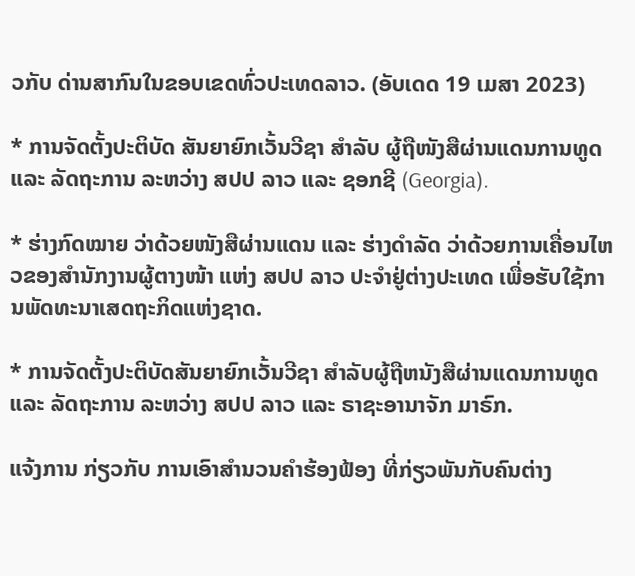ວກັບ ດ່ານສາກົນໃນຂອບເຂດທົ່ວປະເທດລາວ. (ອັບເດດ 19 ເມສາ 2023)

* ການຈັດຕັ້ງປະຕິບັດ ສັນຍາຍົກເວັ້ນວີຊາ ສໍາລັບ ຜູ້ຖືໜັງສືຜ່ານແດນການທູດ ແລະ ລັດຖະການ ລະຫວ່າງ ສປປ ລາວ ແລະ ຊອກຊີ (Georgia).

* ຮ່າງກົດໝາຍ ວ່າດ້ວຍໜັງສືຜ່ານແດນ ແລະ ຮ່າງດຳລັດ ວ່າດ້ວຍການເຄື່ອນໄຫວຂອງສຳນັກງານຜູ້ຕາງໜ້າ ແຫ່ງ ສປປ ລາວ ປະຈຳຢູ່ຕ່າງປະເທດ ເພື່ອຮັບໃຊ້ການພັດທະນາເສດຖະກິດແຫ່ງຊາດ.

* ການຈັດຕັ້ງປະຕິບັດສັນຍາຍົກເວັ້ນວີຊາ ສຳລັບຜູ້ຖືຫນັງສືຜ່ານແດນການທູດ ແລະ ລັດຖະການ ລະຫວ່າງ ສປປ ລາວ ແລະ ຣາຊະອານາຈັກ ມາຣົກ.

ແຈ້ງການ ກ່ຽວກັບ ການເອົາສຳນວນຄຳຮ້ອງຟ້ອງ ທີ່ກ່ຽວພັນກັບຄົນຕ່າງ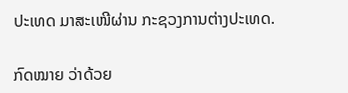ປະເທດ ມາສະເໜີຜ່ານ ກະຊວງການຕ່າງປະເທດ.

ກົດໝາຍ ວ່າດ້ວຍ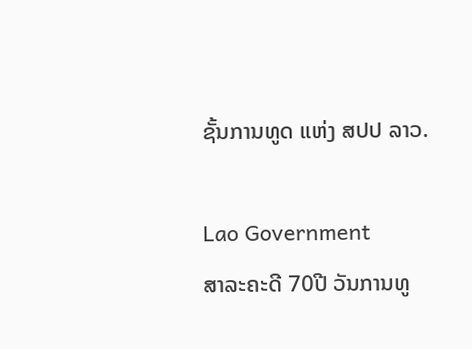ຊັ້ນການທູດ ແຫ່ງ ສປປ ລາວ.

Lao Government
ສາລະຄະດີ 70ປີ ວັນການທູ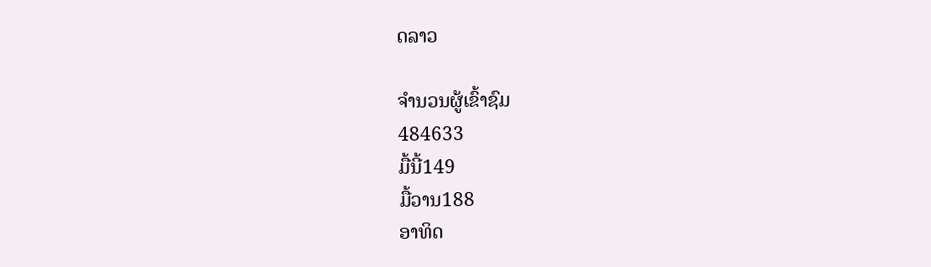ດລາວ

ຈຳນວນຜູ້ເຂົ້າຊົມ
484633
ມື້ນີ້149
ມື້ວານ188
ອາທິດ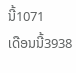ນີ້1071
ເດືອນນີ້3938